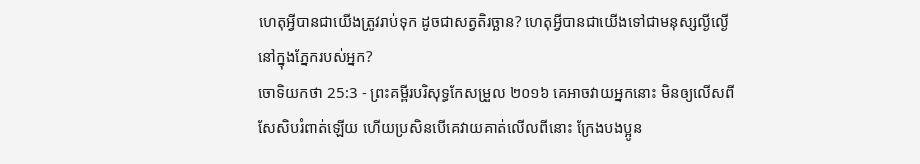ហេតុអ្វីបានជាយើងត្រូវរាប់ទុក ដូចជាសត្វតិរច្ឆាន? ហេតុអ្វីបានជាយើងទៅជាមនុស្សល្ងីល្ងើ នៅក្នុងភ្នែករបស់អ្នក?
ចោទិយកថា 25:3 - ព្រះគម្ពីរបរិសុទ្ធកែសម្រួល ២០១៦ គេអាចវាយអ្នកនោះ មិនឲ្យលើសពីសែសិបរំពាត់ឡើយ ហើយប្រសិនបើគេវាយគាត់លើលពីនោះ ក្រែងបងប្អូន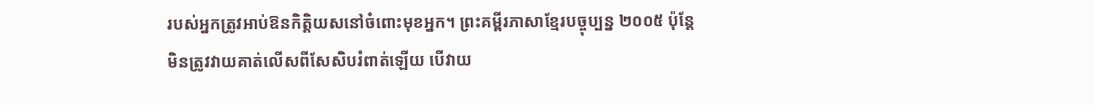របស់អ្នកត្រូវអាប់ឱនកិត្តិយសនៅចំពោះមុខអ្នក។ ព្រះគម្ពីរភាសាខ្មែរបច្ចុប្បន្ន ២០០៥ ប៉ុន្តែ មិនត្រូវវាយគាត់លើសពីសែសិបរំពាត់ឡើយ បើវាយ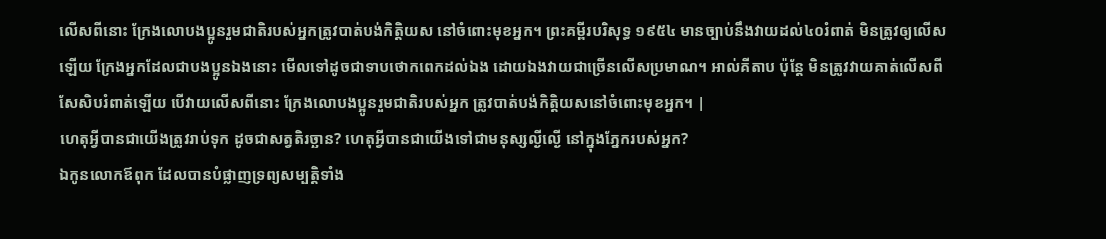លើសពីនោះ ក្រែងលោបងប្អូនរួមជាតិរបស់អ្នកត្រូវបាត់បង់កិត្តិយស នៅចំពោះមុខអ្នក។ ព្រះគម្ពីរបរិសុទ្ធ ១៩៥៤ មានច្បាប់នឹងវាយដល់៤០រំពាត់ មិនត្រូវឲ្យលើសឡើយ ក្រែងអ្នកដែលជាបងប្អូនឯងនោះ មើលទៅដូចជាទាបថោកពេកដល់ឯង ដោយឯងវាយជាច្រើនលើសប្រមាណ។ អាល់គីតាប ប៉ុន្តែ មិនត្រូវវាយគាត់លើសពីសែសិបរំពាត់ឡើយ បើវាយលើសពីនោះ ក្រែងលោបងប្អូនរួមជាតិរបស់អ្នក ត្រូវបាត់បង់កិត្តិយសនៅចំពោះមុខអ្នក។ |
ហេតុអ្វីបានជាយើងត្រូវរាប់ទុក ដូចជាសត្វតិរច្ឆាន? ហេតុអ្វីបានជាយើងទៅជាមនុស្សល្ងីល្ងើ នៅក្នុងភ្នែករបស់អ្នក?
ឯកូនលោកឪពុក ដែលបានបំផ្លាញទ្រព្យសម្បត្តិទាំង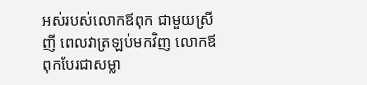អស់របស់លោកឪពុក ជាមួយស្រីញី ពេលវាត្រឡប់មកវិញ លោកឪពុកបែរជាសម្លា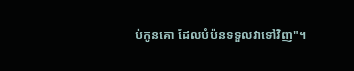ប់កូនគោ ដែលបំប៉នទទួលវាទៅវិញ"។